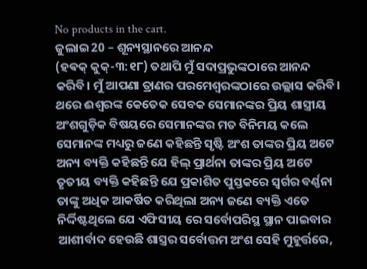No products in the cart.
ଜୁଲାଇ 20 – ଶୂନ୍ୟସ୍ଥାନରେ ଆନନ୍ଦ
(ହଵକ୍ କୁକ୍-୩:୧୮) ତଥାପି ମୁଁ ସଦାପ୍ରଭୁଙ୍କଠାରେ ଆନନ୍ଦ କରିବି। ମୁଁ ଆପଣା ତ୍ରାଣର ପରମେଶ୍ୱରଙ୍କଠାରେ ଉଲ୍ଲାସ କରିବି।
ଥରେ ଈଶ୍ବରଙ୍କ କେତେକ ସେବକ ସେମାନଙ୍କର ପ୍ରିୟ ଶାସ୍ତ୍ରୀୟ ଅଂଶଗୁଡ଼ିକ ବିଷୟରେ ସେମାନଙ୍କର ମତ ବିନିମୟ କଲେ ସେମାନଙ୍କ ମଧ୍ୟରୁ ଜଣେ କହିଛନ୍ତି ସୃଷ୍ଟି ଅଂଶ ତାଙ୍କର ପ୍ରିୟ ଅଟେ ଅନ୍ୟ ବ୍ୟକ୍ତି କହିଛନ୍ତି ଯେ ହିଲ୍ ପ୍ରାର୍ଥନା ତାଙ୍କର ପ୍ରିୟ ଅଟେ ତୃତୀୟ ବ୍ୟକ୍ତି କହିଛନ୍ତି ଯେ ପ୍ରକାଶିତ ପୁସ୍ତକରେ ସ୍ୱର୍ଗର ବର୍ଣ୍ଣନା ତାଙ୍କୁ ଅଧିକ ଆକର୍ଷିତ କରିଥିଲା ଅନ୍ୟ ଜଣେ ବ୍ୟକ୍ତି ଏତେ ନିର୍ଦ୍ଦିଷ୍ଟଥିଲେ ଯେ ଏଫିସୀୟ ରେ ସର୍ବୋପରିସ୍ଥ ସ୍ଥାନ ପାଇବାର ଆଶୀର୍ବାଦ ହେଉଛି ଶାସ୍ତ୍ରର ସର୍ବୋତ୍ତମ ଅଂଶ ସେହି ମୁହୂର୍ତ୍ତରେ,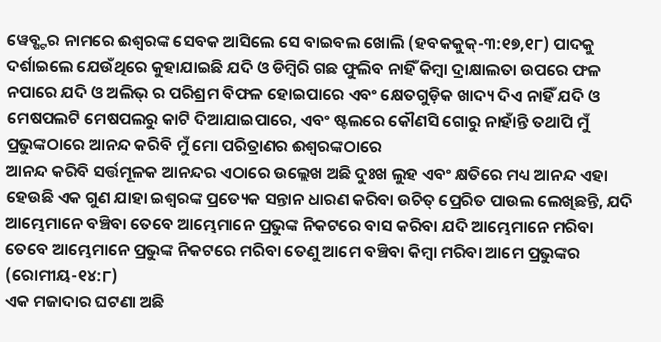ୱେବ୍ଷ୍ଟର ନାମରେ ଈଶ୍ବରଙ୍କ ସେବକ ଆସିଲେ ସେ ବାଇବଲ ଖୋଲି (ହବକକୁକ୍-୩:୧୭,୧୮) ପାଦକୁ ଦର୍ଶାଇଲେ ଯେଉଁଥିରେ କୁହାଯାଇଛି ଯଦି ଓ ଡିମ୍ବିରି ଗଛ ଫୁଲିବ ନାହିଁ କିମ୍ବା ଦ୍ରାକ୍ଷାଲତା ଉପରେ ଫଳ ନପାରେ ଯଦି ଓ ଅଲିଭ୍ ର ପରିଶ୍ରମ ବିଫଳ ହୋଇପାରେ ଏବଂ କ୍ଷେତଗୁଡ଼ିକ ଖାଦ୍ୟ ଦିଏ ନାହିଁ ଯଦି ଓ ମେଷପଲଟି ମେଷପଲରୁ କାଟି ଦିଆଯାଇପାରେ, ଏବଂ ଷ୍ଟଲରେ କୌଣସି ଗୋରୁ ନାହାଁନ୍ତି ତଥାପି ମୁଁ ପ୍ରଭୁଙ୍କଠାରେ ଆନନ୍ଦ କରିବି ମୁଁ ମୋ ପରିତ୍ରାଣର ଈଶ୍ୱରଙ୍କଠାରେ
ଆନନ୍ଦ କରିବି ସର୍ତ୍ତମୂଳକ ଆନନ୍ଦର ଏଠାରେ ଉଲ୍ଲେଖ ଅଛି ଦୁଃଖ ଲୁହ ଏବଂ କ୍ଷତିରେ ମଧ୍ୟ ଆନନ୍ଦ ଏହା ହେଉଛି ଏକ ଗୁଣ ଯାହା ଇଶ୍ବରଙ୍କ ପ୍ରତ୍ୟେକ ସନ୍ତାନ ଧାରଣ କରିବା ଉଚିତ୍ ପ୍ରେରିତ ପାଉଲ ଲେଖିଛନ୍ତି, ଯଦି ଆମ୍ଭେମାନେ ବଞ୍ଚିବା ତେବେ ଆମ୍ଭେମାନେ ପ୍ରଭୁଙ୍କ ନିକଟରେ ବାସ କରିବା ଯଦି ଆମ୍ଭେମାନେ ମରିବା ତେବେ ଆମ୍ଭେମାନେ ପ୍ରଭୁଙ୍କ ନିକଟରେ ମରିବା ତେଣୁ ଆମେ ବଞ୍ଚିବା କିମ୍ବା ମରିବା ଆମେ ପ୍ରଭୁଙ୍କର (ରୋମୀୟ-୧୪:୮)
ଏକ ମଜାଦାର ଘଟଣା ଅଛି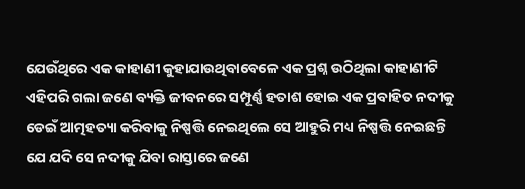ଯେଉଁଥିରେ ଏକ କାହାଣୀ କୁହାଯାଉଥିବାବେଳେ ଏକ ପ୍ରଶ୍ନ ଉଠିଥିଲା କାହାଣୀଟି ଏହିପରି ଗଲା ଜଣେ ବ୍ୟକ୍ତି ଜୀବନରେ ସମ୍ପୂର୍ଣ୍ଣ ହତାଶ ହୋଇ ଏକ ପ୍ରବାହିତ ନଦୀକୁ ଡେଇଁ ଆତ୍ମହତ୍ୟା କରିବାକୁ ନିଷ୍ପତ୍ତି ନେଇଥିଲେ ସେ ଆହୁରି ମଧ୍ୟ ନିଷ୍ପତ୍ତି ନେଇଛନ୍ତି ଯେ ଯଦି ସେ ନଦୀକୁ ଯିବା ରାସ୍ତାରେ ଜଣେ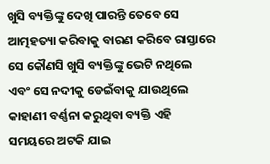ଖୁସି ବ୍ୟକ୍ତିଙ୍କୁ ଦେଖି ପାରନ୍ତି ତେବେ ସେ ଆତ୍ମହତ୍ୟା କରିବାକୁ ବାରଣ କରିବେ ରାସ୍ତାରେ ସେ କୌଣସି ଖୁସି ବ୍ୟକ୍ତିଙ୍କୁ ଭେଟି ନଥିଲେ ଏବଂ ସେ ନଦୀକୁ ଡେଇଁବାକୁ ଯାଉଥିଲେ
କାହାଣୀ ବର୍ଣ୍ଣନା କରୁଥିବା ବ୍ୟକ୍ତି ଏହି ସମୟରେ ଅଟକି ଯାଇ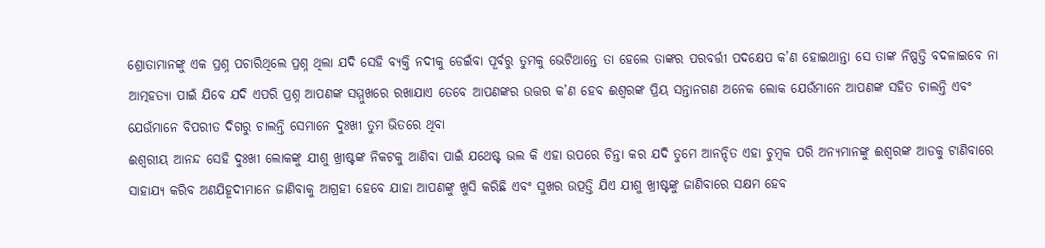ଶ୍ରୋତାମାନଙ୍କୁ ଏକ ପ୍ରଶ୍ନ ପଚାରିଥିଲେ ପ୍ରଶ୍ନ ଥିଲା ଯଦି ସେହି ବ୍ୟକ୍ତି ନଦୀକୁ ଡେଇଁବା ପୂର୍ବରୁ ତୁମକୁ ଭେଟିଥାନ୍ତେ ତା ହେଲେ ତାଙ୍କର ପରବର୍ତ୍ତୀ ପଦକ୍ଷେପ କ’ଣ ହୋଇଥାନ୍ତା ସେ ତାଙ୍କ ନିଷ୍ପତ୍ତି ବଦଳାଇବେ ନା ଆତ୍ମହତ୍ୟା ପାଇଁ ଯିବେ ଯଦି ଏପରି ପ୍ରଶ୍ନ ଆପଣଙ୍କ ସମ୍ମୁଖରେ ରଖାଯାଏ ତେବେ ଆପଣଙ୍କର ଉତ୍ତର କ’ଣ ହେବ ଈଶ୍ୱରଙ୍କ ପ୍ରିୟ ସନ୍ତାନଗଣ ଅନେକ ଲୋକ ଯେଉଁମାନେ ଆପଣଙ୍କ ସହିତ ଚାଲନ୍ତି ଏବଂ ଯେଉଁମାନେ ବିପରୀତ ଦିଗରୁ ଚାଲନ୍ତି ସେମାନେ ଦୁଃଖୀ ତୁମ ଭିତରେ ଥିବା
ଈଶ୍ୱରୀୟ ଆନନ୍ଦ ସେହି ଦୁଃଖୀ ଲୋକଙ୍କୁ ଯୀଶୁ ଖ୍ରୀଷ୍ଟଙ୍କ ନିକଟକୁ ଆଣିବା ପାଇଁ ଯଥେଷ୍ଟ ଭଲ କି ଏହା ଉପରେ ଚିନ୍ତା କର ଯଦି ତୁମେ ଆନନ୍ଦିତ ଏହା ଚୁମ୍ବକ ପରି ଅନ୍ୟମାନଙ୍କୁ ଈଶ୍ୱରଙ୍କ ଆଡକୁ ଟାଣିବାରେ ସାହାଯ୍ୟ କରିବ ଅଣଯିହୂଦୀମାନେ ଜାଣିବାକୁ ଆଗ୍ରହୀ ହେବେ ଯାହା ଆପଣଙ୍କୁ ଖୁସି କରିଛି ଏବଂ ସୁଖର ଉତ୍ପତ୍ତି ଯିଏ ଯୀଶୁ ଖ୍ରୀଷ୍ଟଙ୍କୁ ଜାଣିବାରେ ସକ୍ଷମ ହେବ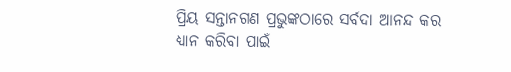ପ୍ରିୟ ସନ୍ତାନଗଣ ପ୍ରଭୁଙ୍କଠାରେ ସର୍ବଦା ଆନନ୍ଦ କର
ଧ୍ୟାନ କରିବା ପାଇଁ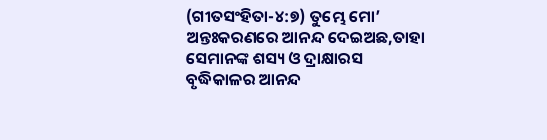(ଗୀତସଂହିତା-୪:୭) ତୁମ୍ଭେ ମୋ’ ଅନ୍ତଃକରଣରେ ଆନନ୍ଦ ଦେଇଅଛ,ତାହା ସେମାନଙ୍କ ଶସ୍ୟ ଓ ଦ୍ରାକ୍ଷାରସ ବୃଦ୍ଧିକାଳର ଆନନ୍ଦ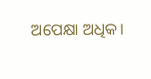ଅପେକ୍ଷା ଅଧିକ।